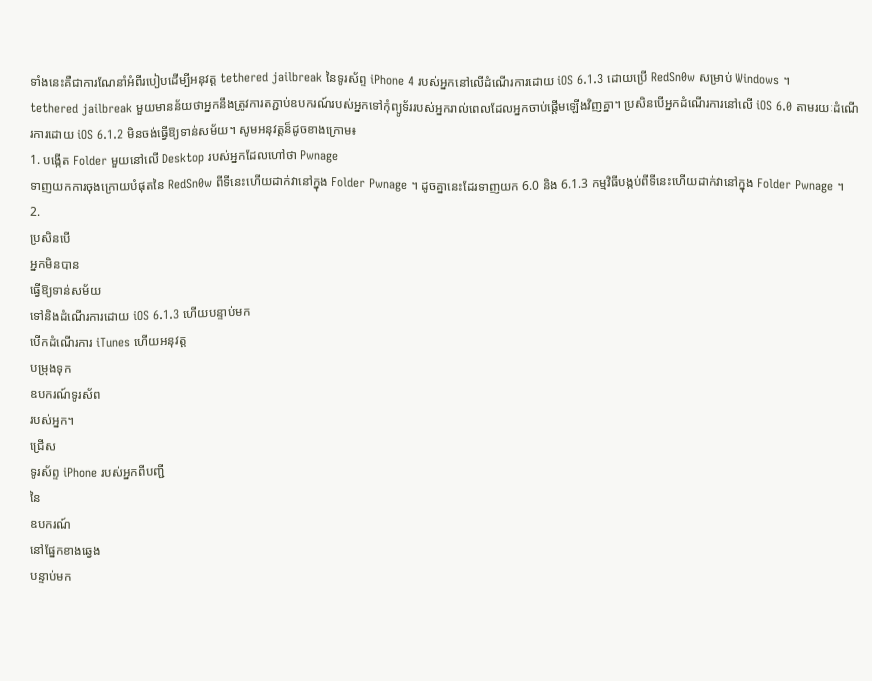ទាំងនេះគឺជាការណែនាំអំពីរបៀបដើម្បីអនុវត្ត tethered jailbreak នៃទូរស័ព្ទ iPhone 4 របស់អ្នកនៅលើដំណើរការដោយ iOS 6.1.3 ដោយប្រើ RedSn0w សម្រាប់ Windows ។
tethered jailbreak មួយមានន័យថាអ្នកនឹងត្រូវការតភ្ជាប់ឧបករណ៍របស់អ្នកទៅកុំព្យូទ័ររបស់អ្នករាល់ពេលដែលអ្នកចាប់ផ្ដើមឡើងវិញគ្នា។ ប្រសិនបើអ្នកដំណើរការនៅលើ iOS 6.0 តាមរយៈដំណើរការដោយ iOS 6.1.2 មិនចង់ធ្វើឱ្យទាន់សម័យ។ សូមអនុវត្តន៏ដូចខាងក្រោម៖
1. បង្កើត Folder មួយនៅលើ Desktop របស់អ្នកដែលហៅថា Pwnage
ទាញយកការចុងក្រោយបំផុតនៃ RedSn0w ពីទីនេះហើយដាក់វានៅក្នុង Folder Pwnage ។ ដូចគ្នានេះដែរទាញយក 6.0 និង 6.1.3 កម្មវិធីបង្កប់ពីទីនេះហើយដាក់វានៅក្នុង Folder Pwnage ។
2.
ប្រសិនបើ
អ្នកមិនបាន
ធ្វើឱ្យទាន់សម័យ
ទៅនិងដំណើរការដោយ iOS 6.1.3 ហើយបន្ទាប់មក
បើកដំណើរការ iTunes ហើយអនុវត្ត
បម្រុងទុក
ឧបករណ៍ទូរស័ព
របស់អ្នក។
ជ្រើស
ទូរស័ព្ទ iPhone របស់អ្នកពីបញ្ជី
នៃ
ឧបករណ៍
នៅផ្នែកខាងឆ្វេង
បន្ទាប់មក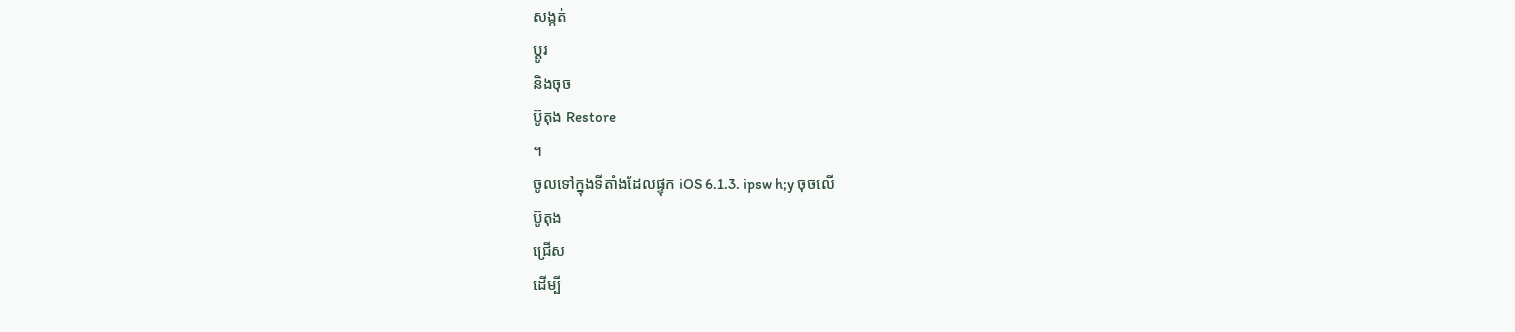សង្កត់
ប្ដូរ
និងចុច
ប៊ូតុង Restore
។
ចូលទៅក្នុងទីតាំងដែលផ្ទុក iOS 6.1.3. ipsw h;y ចុចលើ
ប៊ូតុង
ជ្រើស
ដើម្បី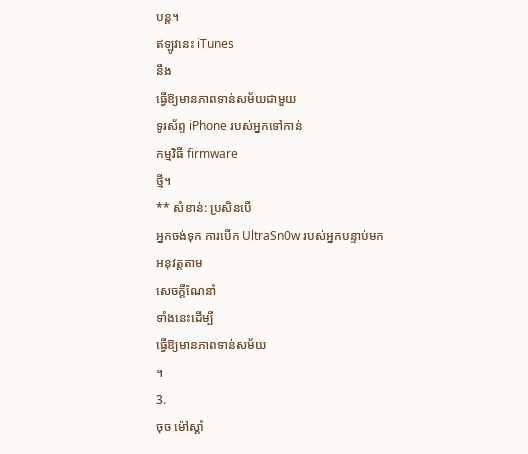បន្ត។
ឥឡូវនេះ iTunes
នឹង
ធ្វើឱ្យមានភាពទាន់សម័យជាមួយ
ទូរស័ព្ទ iPhone របស់អ្នកទៅកាន់
កម្មវិធី firmware
ថ្មី។
** សំខាន់: ប្រសិនបើ
អ្នកចង់ទុក ការបើក UltraSn0w របស់អ្នកបន្ទាប់មក
អនុវត្តតាម
សេចក្ដីណែនាំ
ទាំងនេះដើម្បី
ធ្វើឱ្យមានភាពទាន់សម័យ
។
3.
ចុច ម៉ៅស្ដាំ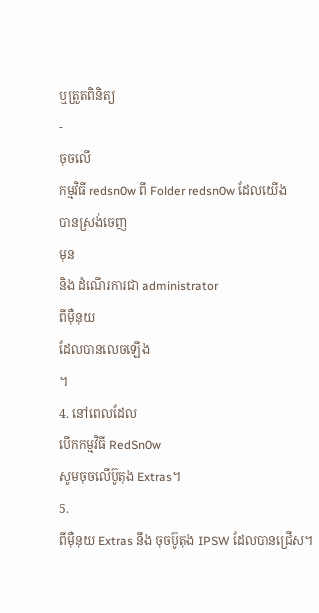ឬត្រួតពិនិត្យ
-
ចុចលើ
កម្មវិធី redsn0w ពី Folder redsn0w ដែលយើង
បានស្រង់ចេញ
មុន
និង ដំណើរការជា administrator
ពីម៉ឺនុយ
ដែលបានលេចឡើង
។
4. នៅពេលដែល
បើកកម្មវិធី RedSn0w
សូមចុចលើប៊ូតុង Extras។
5.
ពីម៉ឺនុយ Extras នឹង ចុចប៊ូតុង IPSW ដែលបានជ្រើស។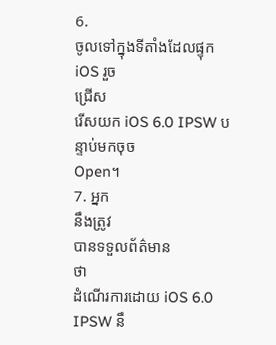6.
ចូលទៅក្នុងទីតាំងដែលផ្ទុក iOS រួច
ជ្រើស
រើសយក iOS 6.0 IPSW បន្ទាប់មកចុច
Open។
7. អ្នក
នឹងត្រូវ
បានទទួលព័ត៌មាន
ថា
ដំណើរការដោយ iOS 6.0 IPSW នឹ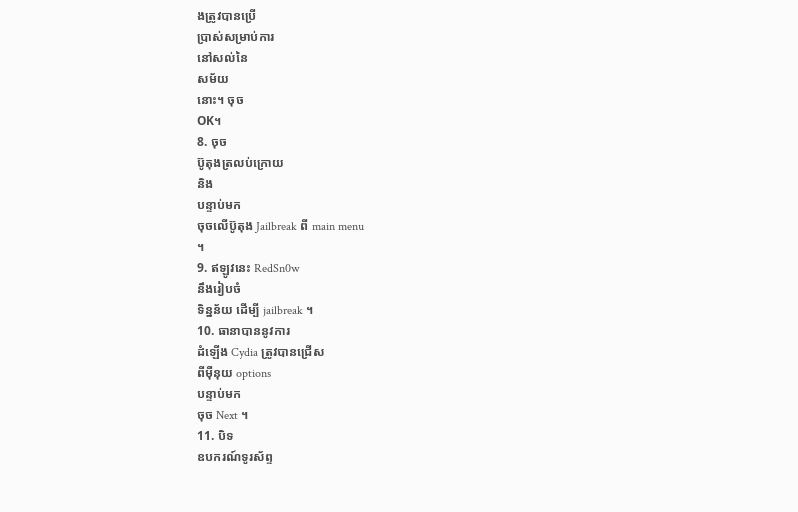ងត្រូវបានប្រើ
ប្រាស់សម្រាប់ការ
នៅសល់នៃ
សម័យ
នោះ។ ចុច
OK។
8. ចុច
ប៊ូតុងត្រលប់ក្រោយ
និង
បន្ទាប់មក
ចុចលើប៊ូតុង Jailbreak ពី main menu
។
9. ឥឡូវនេះ RedSn0w
នឹងរៀបចំ
ទិន្នន័យ ដើម្បី jailbreak ។
10. ធានាបាននូវការ
ដំឡើង Cydia ត្រូវបានជ្រើស
ពីម៉ឺនុយ options
បន្ទាប់មក
ចុច Next ។
11. បិទ
ឧបករណ៍ទូរស័ព្ទ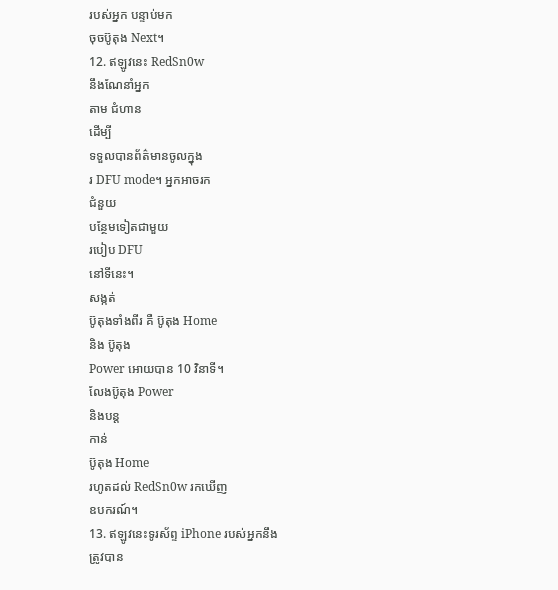របស់អ្នក បន្ទាប់មក
ចុចប៊ូតុង Next។
12. ឥឡូវនេះ RedSn0w
នឹងណែនាំអ្នក
តាម ជំហាន
ដើម្បី
ទទួលបានព័ត៌មានចូលក្នុង
រ DFU mode។ អ្នកអាចរក
ជំនួយ
បន្ថែមទៀតជាមួយ
របៀប DFU
នៅទីនេះ។
សង្កត់
ប៊ូតុងទាំងពីរ គឺ ប៊ូតុង Home
និង ប៊ូតុង
Power អោយបាន 10 វិនាទី។
លែងប៊ូតុង Power
និងបន្ត
កាន់
ប៊ូតុង Home
រហូតដល់ RedSn0w រកឃើញ
ឧបករណ៍។
13. ឥឡូវនេះទូរស័ព្ទ iPhone របស់អ្នកនឹង
ត្រូវបាន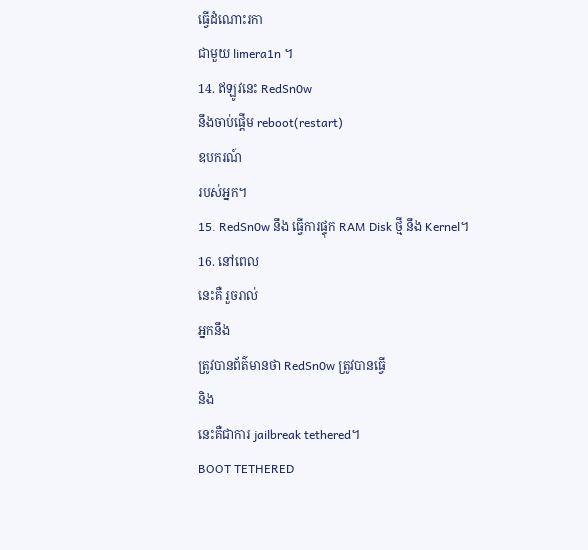ធ្វើដំណោះរកា
ជាមួយ limera1n ។
14. ឥឡូវនេះ RedSn0w
នឹងចាប់ផ្ដើម reboot(restart)
ឧបករណ៍
របស់អ្នក។
15. RedSn0w នឹង ធ្វើការផ្ទុក RAM Disk ថ្មី នឹង Kernel។
16. នៅពេល
នេះគឺ រួចរាល់
អ្នកនឹង
ត្រូវបានព័ត៌មានថា RedSn0w ត្រូវបានធ្វើ
និង
នេះគឺជាការ jailbreak tethered។
BOOT TETHERED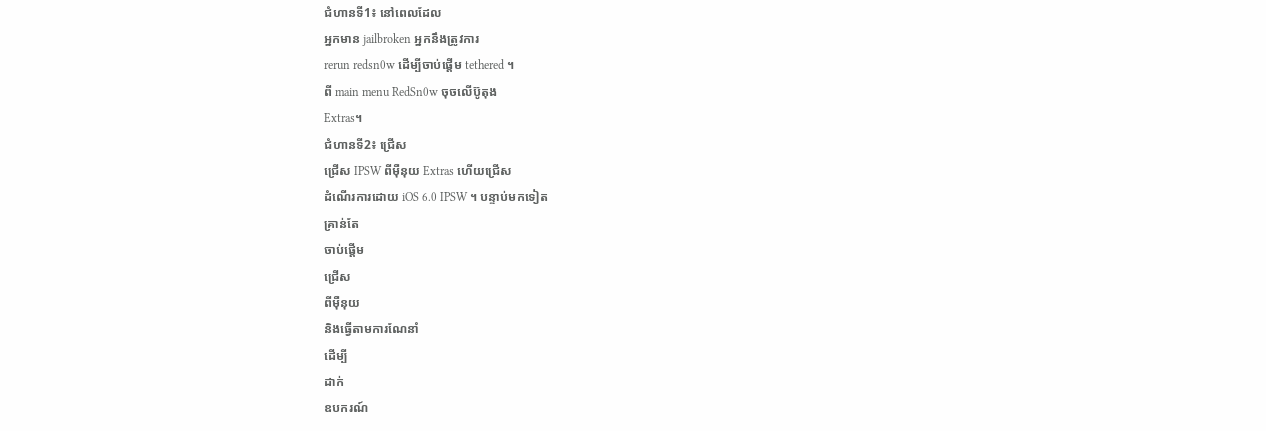ជំហានទី1៖ នៅពេលដែល
អ្នកមាន jailbroken អ្នកនឹងត្រូវការ
rerun redsn0w ដើម្បីចាប់ផ្ដើម tethered ។
ពី main menu RedSn0w ចុចលើប៊ូតុង
Extras។
ជំហានទី2៖ ជ្រើស
ជ្រើស IPSW ពីម៉ឺនុយ Extras ហើយជ្រើស
ដំណើរការដោយ iOS 6.0 IPSW ។ បន្ទាប់មកទៀត
គ្រាន់តែ
ចាប់ផ្ដើម
ជ្រើស
ពីម៉ឺនុយ
និងធ្វើតាមការណែនាំ
ដើម្បី
ដាក់
ឧបករណ៍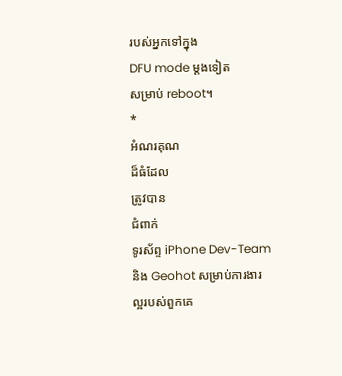របស់អ្នកទៅក្នុង
DFU mode ម្តងទៀត
សម្រាប់ reboot។
*
អំណរគុណ
ដ៏ធំដែល
ត្រូវបាន
ជំពាក់
ទូរស័ព្ទ iPhone Dev-Team
និង Geohot សម្រាប់ការងារ
ល្អរបស់ពួកគេ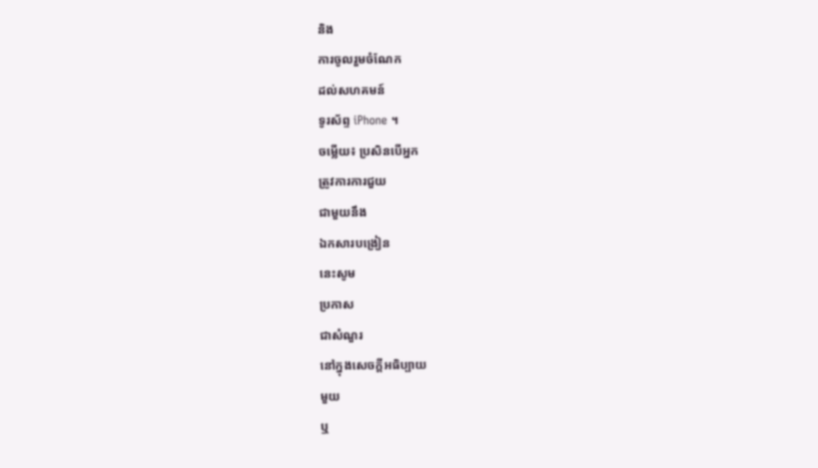និង
ការចូលរួមចំណែក
ដល់សហគមន៍
ទូរស័ព្ទ iPhone ។
ចម្លើយ៖ ប្រសិនបើអ្នក
ត្រូវការការជួយ
ជាមួយនឹង
ឯកសារបង្រៀន
នេះសូម
ប្រកាស
ជាសំណួរ
នៅក្នុងសេចក្តីអធិប្បាយ
មួយ
ឬ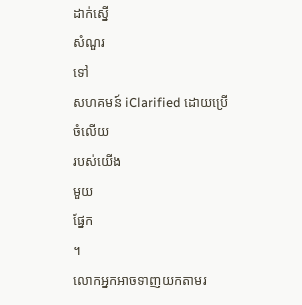ដាក់ស្នើ
សំណួរ
ទៅ
សហគមន៍ iClarified ដោយប្រើ
ចំលើយ
របស់យើង
មួយ
ផ្នែក
។
លោកអ្នកអាចទាញយកតាមរ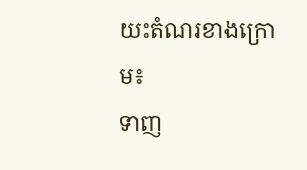យះតំណរខាងក្រោម៖
ទាញ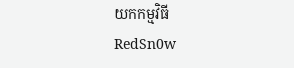យកកម្មវិធី
RedSn0w